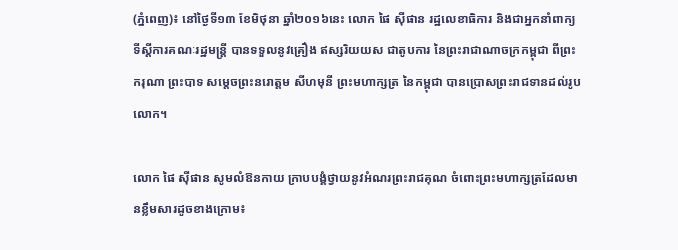(ភ្នំពេញ)៖ នៅថ្ងៃទី១៣ ខែមិថុនា ឆ្នាំ២០១៦នេះ លោក ផៃ ស៊ីផាន រដ្ឋលេខាធិការ និងជាអ្នកនាំពាក្យទីស្តីការគណៈរដ្ឋមន្រ្តី បានទទួលនូវគ្រឿង ឥស្សរិយយស ជាតូបការ នៃព្រះរាជាណាចក្រកម្ពុជា ពីព្រះករុណា ព្រះបាទ សម្តេចព្រះនរោត្តម សីហមុនី ព្រះមហាក្សត្រ នៃកម្ពុជា បានប្រោសព្រះរាជទានដល់រូបលោក។

លោក ផៃ ស៊ីផាន សូមលំឱនកាយ ក្រាបបង្គំថ្វាយនូវអំណរព្រះរាជគុណ ចំពោះព្រះមហាក្សត្រដែលមានខ្លឹមសារដូចខាងក្រោម៖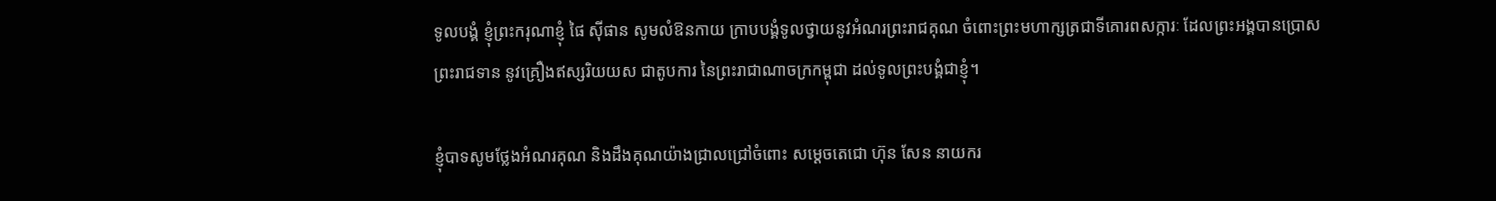ទូលបង្គំ ខ្ញុំព្រះករុណាខ្ញុំ ផៃ ស៊ីផាន សូមលំឱនកាយ ក្រាបបង្គំទូលថ្វាយនូវអំណរព្រះរាជគុណ ចំពោះព្រះមហាក្សត្រជាទីគោរពសក្ការៈ ដែលព្រះអង្គបានប្រោសព្រះរាជទាន នូវគ្រឿងឥស្សរិយយស ជាតូបការ នៃព្រះរាជាណាចក្រកម្ពុជា ដល់ទូលព្រះបង្គំជាខ្ញុំ។

ខ្ញុំបាទសូមថ្លែងអំណរគុណ និងដឹងគុណយ៉ាងជ្រាលជ្រៅចំពោះ សម្តេចតេជោ ហ៊ុន សែន នាយករ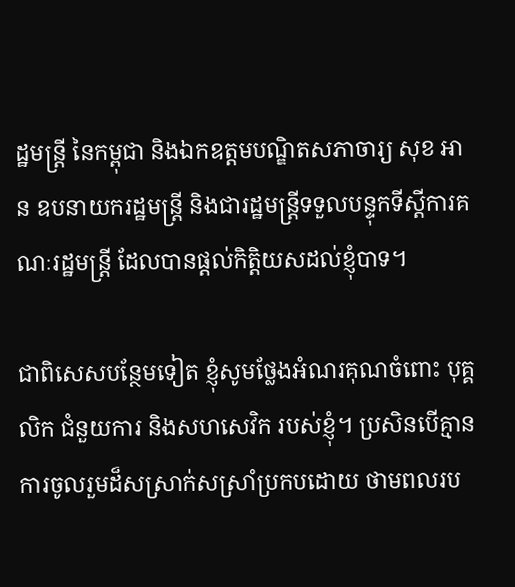ដ្ឋមន្ត្រី នៃកម្ពុជា និងឯកឧត្តមបណ្ឌិតសភាចារ្យ សុខ អាន ឧបនាយករដ្ឋមន្ត្រី និងជារដ្ឋមន្ត្រីទទួលបន្ទុកទីស្តីការគណៈរដ្ឋមន្ត្រី ដែលបានផ្តល់កិត្តិយសដល់ខ្ញុំបាទ។

ជាពិសេសបន្ថែមទៀត ខ្ញុំសូមថ្លែងអំណរគុណចំពោះ បុគ្គលិក ជំនួយការ និងសហសេវិក របស់ខ្ញុំ។ ប្រសិនបើគ្មានការចូលរួមដ៏សស្រាក់សស្រាំប្រកបដោយ ថាមពលរប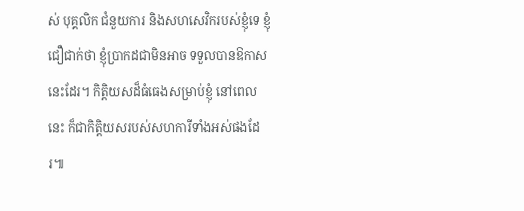ស់ បុគ្គលិក ជំនួយការ និងសហសេវិករបស់ខ្ញុំទេ ខ្ញុំជឿជាក់ថា ខ្ញុំប្រាកដជាមិនអាច ទទួលបានឱកាសនេះដែរ។ កិត្តិយសដ៏ធំធេងសម្រាប់ខ្ញុំ នៅពេលនេះ ក៏ជាកិត្តិយសរបស់សហការីទាំងអស់ផងដែរ៕